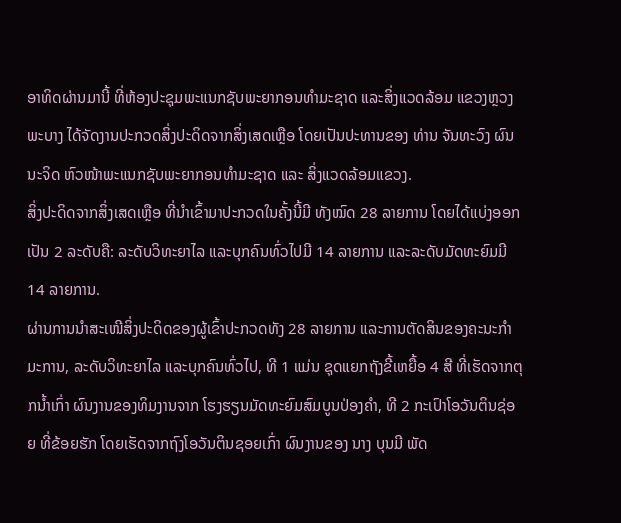ອາທິດຜ່ານມານີ້ ທີ່ຫ້ອງປະຊຸມພະແນກຊັບພະຍາກອນທຳມະຊາດ ແລະສິ່ງແວດລ້ອມ ແຂວງຫຼວງພະບາງ ໄດ້ຈັດງານປະກວດສິ່ງປະດິດຈາກສິ່ງເສດເຫຼືອ ໂດຍເປັນປະທານຂອງ ທ່ານ ຈັນທະວົງ ຜົນນະຈິດ ຫົວໜ້າພະແນກຊັບພະຍາກອນທຳມະຊາດ ແລະ ສິ່ງແວດລ້ອມແຂວງ.
ສິ່ງປະດິດຈາກສິ່ງເສດເຫຼືອ ທີ່ນຳເຂົ້າມາປະກວດໃນຄັ້ງນີ້ມີ ທັງໝົດ 28 ລາຍການ ໂດຍໄດ້ແບ່ງອອກເປັນ 2 ລະດັບຄື: ລະດັບວິທະຍາໄລ ແລະບຸກຄົນທົ່ວໄປມີ 14 ລາຍການ ແລະລະດັບມັດທະຍົມມີ 14 ລາຍການ.
ຜ່ານການນຳສະເໜີສິ່ງປະດິດຂອງຜູ້ເຂົ້າປະກວດທັງ 28 ລາຍການ ແລະການຕັດສິນຂອງຄະນະກຳມະການ, ລະດັບວິທະຍາໄລ ແລະບຸກຄົນທົ່ວໄປ, ທີ 1 ແມ່ນ ຊຸດແຍກຖັງຂີ້ເຫຍື້ອ 4 ສີ ທີ່ເຮັດຈາກຕຸກນໍ້າເກົ່າ ຜົນງານຂອງທິມງານຈາກ ໂຮງຮຽນມັດທະຍົມສົມບູນປ່ອງຄຳ, ທີ 2 ກະເປົາໂອວັນຕິນຊ່ອຍ ທີ່ຂ້ອຍຮັກ ໂດຍເຮັດຈາກຖົງໂອວັນຕິນຊອຍເກົ່າ ຜົນງານຂອງ ນາງ ບຸນມີ ພັດ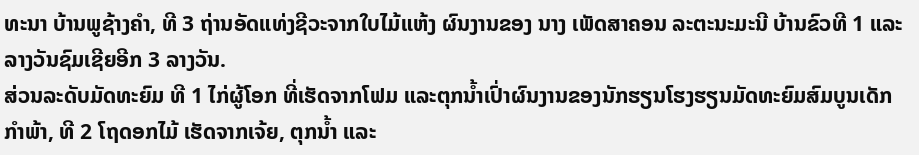ທະນາ ບ້ານພູຊ້າງຄຳ, ທີ 3 ຖ່ານອັດແທ່ງຊີວະຈາກໃບໄມ້ແຫ້ງ ຜົນງານຂອງ ນາງ ເພັດສາຄອນ ລະຕະນະມະນີ ບ້ານຂົວທີ 1 ແລະລາງວັນຊົມເຊີຍອີກ 3 ລາງວັນ.
ສ່ວນລະດັບມັດທະຍົມ ທີ 1 ໄກ່ຜູ້ໂອກ ທີ່ເຮັດຈາກໂຟມ ແລະຕຸກນໍ້າເປົ່າຜົນງານຂອງນັກຮຽນໂຮງຮຽນມັດທະຍົມສົມບູນເດັກກຳພ້າ, ທີ 2 ໂຖດອກໄມ້ ເຮັດຈາກເຈ້ຍ, ຕຸກນໍ້າ ແລະ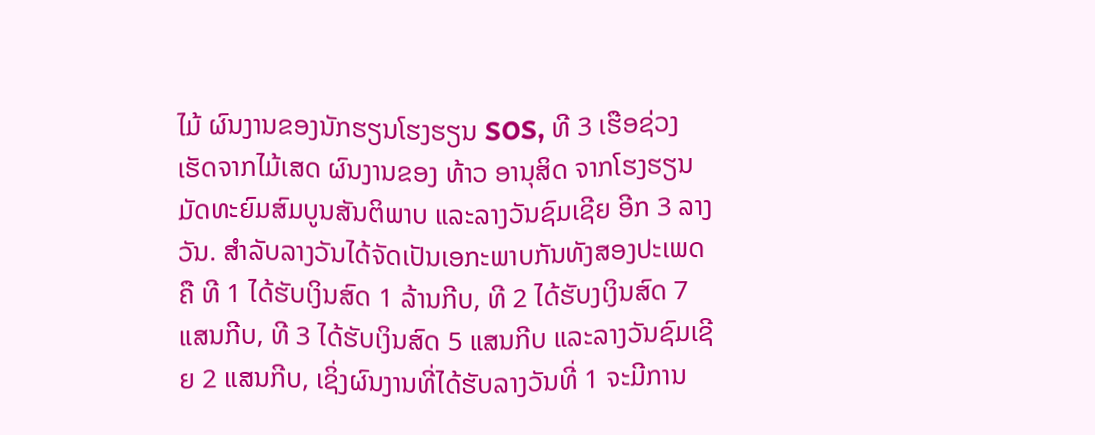ໄມ້ ຜົນງານຂອງນັກຮຽນໂຮງຮຽນ SOS, ທີ 3 ເຮືອຊ່ວງ ເຮັດຈາກໄມ້ເສດ ຜົນງານຂອງ ທ້າວ ອານຸສິດ ຈາກໂຮງຮຽນມັດທະຍົມສົມບູນສັນຕິພາບ ແລະລາງວັນຊົມເຊີຍ ອີກ 3 ລາງວັນ. ສຳລັບລາງວັນໄດ້ຈັດເປັນເອກະພາບກັນທັງສອງປະເພດຄື ທີ 1 ໄດ້ຮັບເງິນສົດ 1 ລ້ານກີບ, ທີ 2 ໄດ້ຮັບງເງິນສົດ 7 ແສນກີບ, ທີ 3 ໄດ້ຮັບເງິນສົດ 5 ແສນກີບ ແລະລາງວັນຊົມເຊີຍ 2 ແສນກີບ, ເຊິ່ງຜົນງານທີ່ໄດ້ຮັບລາງວັນທີ່ 1 ຈະມີການ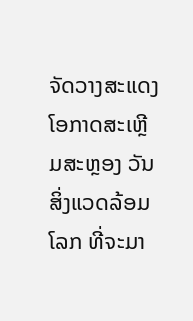ຈັດວາງສະແດງໂອກາດສະເຫຼີມສະຫຼອງ ວັນສິ່ງແວດລ້ອມໂລກ ທີ່ຈະມາ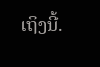ເຖິງນີ້.